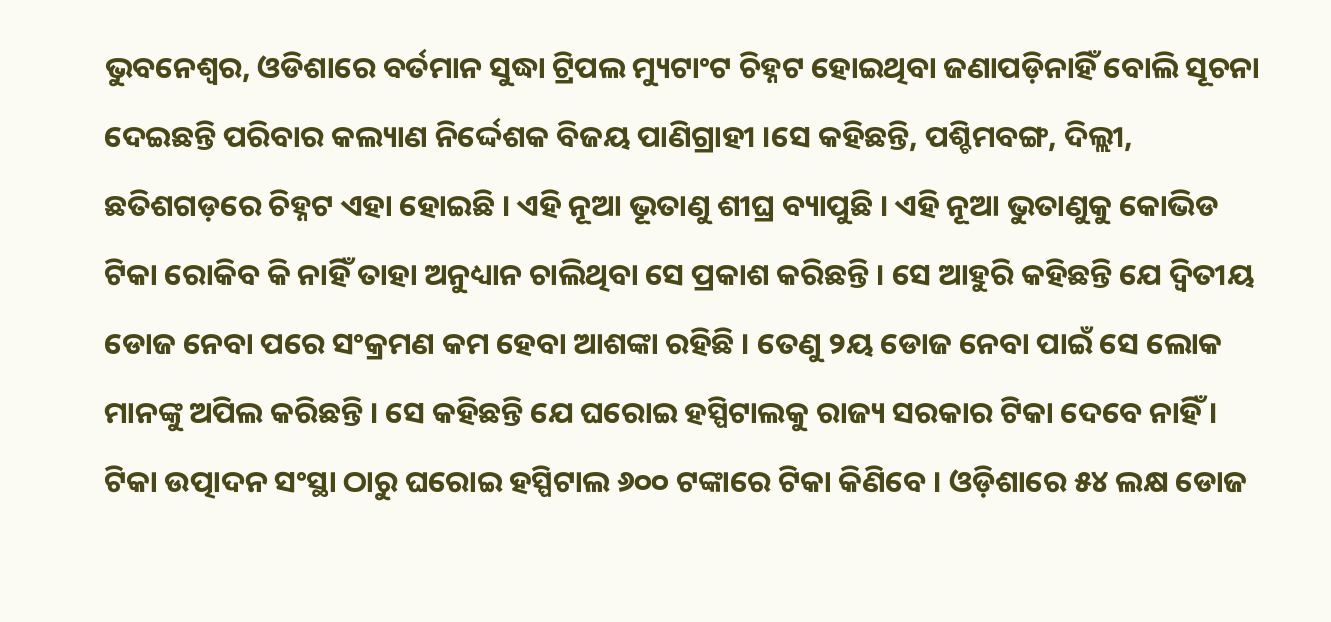ଭୁବନେଶ୍ୱର, ଓଡିଶାରେ ବର୍ତମାନ ସୁଦ୍ଧା ଟ୍ରିପଲ ମ୍ୟୁଟାଂଟ ଚିହ୍ନଟ ହୋଇଥିବା ଜଣାପଡ଼ିନାହିଁ ବୋଲି ସୂଚନା ଦେଇଛନ୍ତି ପରିବାର କଲ୍ୟାଣ ନିର୍ଦ୍ଦେଶକ ବିଜୟ ପାଣିଗ୍ରାହୀ ।ସେ କହିଛନ୍ତି, ପଶ୍ଚିମବଙ୍ଗ, ଦିଲ୍ଲୀ, ଛତିଶଗଡ଼ରେ ଚିହ୍ନଟ ଏହା ହୋଇଛି । ଏହି ନୂଆ ଭୂତାଣୁ ଶୀଘ୍ର ବ୍ୟାପୁଛି । ଏହି ନୂଆ ଭୁତାଣୁକୁ କୋଭିଡ ଟିକା ରୋକିବ କି ନାହିଁ ତାହା ଅନୁଧ୍ୟାନ ଚାଲିଥିବା ସେ ପ୍ରକାଶ କରିଛନ୍ତି । ସେ ଆହୁରି କହିଛନ୍ତି ଯେ ଦ୍ୱିତୀୟ ଡୋଜ ନେବା ପରେ ସଂକ୍ରମଣ କମ ହେବା ଆଶଙ୍କା ରହିଛି । ତେଣୁ ୨ୟ ଡୋଜ ନେବା ପାଇଁ ସେ ଲୋକ ମାନଙ୍କୁ ଅପିଲ କରିଛନ୍ତି । ସେ କହିଛନ୍ତି ଯେ ଘରୋଇ ହସ୍ପିଟାଲକୁ ରାଜ୍ୟ ସରକାର ଟିକା ଦେବେ ନାହିଁ । ଟିକା ଉତ୍ପାଦନ ସଂସ୍ଥା ଠାରୁ ଘରୋଇ ହସ୍ପିଟାଲ ୬୦୦ ଟଙ୍କାରେ ଟିକା କିଣିବେ । ଓଡ଼ିଶାରେ ୫୪ ଲକ୍ଷ ଡୋଜ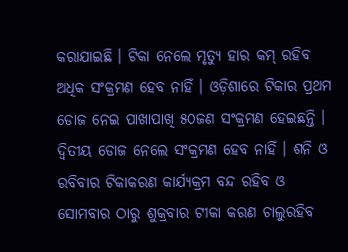କରାଯାଇଛି । ଟିକା ନେଲେ ମୃତ୍ୟୁ ହାର କମ୍ ରହିବ ଅଧିକ ସଂକ୍ରମଣ ହେବ ନାହିଁ । ଓଡ଼ିଶାରେ ଟିକାର ପ୍ରଥମ ଡୋଜ ନେଇ ପାଖାପାଖି ୫୦ଜଣ ସଂକ୍ରମଣ ହେଇଛନ୍ତି । ଦ୍ୱିତୀୟ ଡୋଜ ନେଲେ ସଂକ୍ରମଣ ହେବ ନାହିଁ । ଶନି ଓ ରବିବାର ଟିକାକରଣ କାର୍ଯ୍ୟକ୍ରମ ବନ୍ଦ ରହିବ ଓ ସୋମବାର ଠାରୁ ଶୁକ୍ରବାର ଟୀକା କରଣ ଚାଲୁରହିବ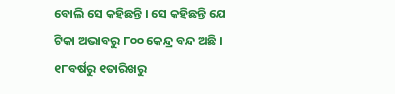ବୋଲି ସେ କହିଛନ୍ତି । ସେ କହିଛନ୍ତି ଯେ ଟିକା ଅଭାବରୁ ୮୦୦ କେନ୍ଦ୍ର ବନ୍ଦ ଅଛି । ୧୮ବର୍ଷରୁ ୧ତାରିଖରୁ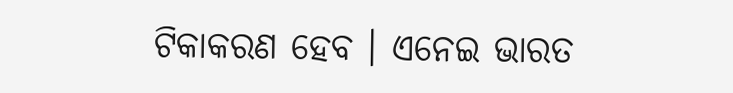ଟିକାକରଣ ହେବ । ଏନେଇ ଭାରତ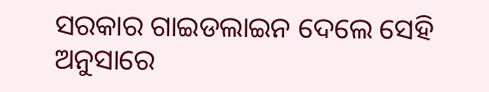ସରକାର ଗାଇଡଲାଇନ ଦେଲେ ସେହି ଅନୁସାରେ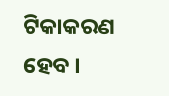ଟିକାକରଣ ହେବ ।